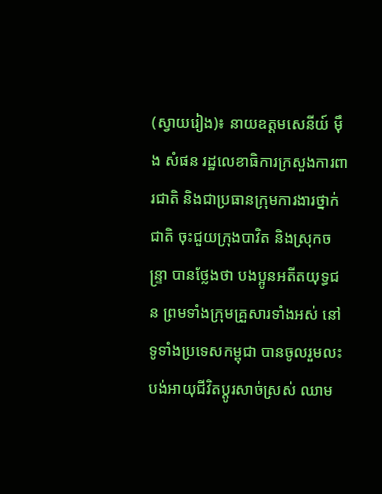(ស្វាយរៀង)៖ នាយឧត្តមសេនីយ៍ ម៉ឹង សំផន រដ្ឋលេខាធិការក្រសួងការពារជាតិ និងជាប្រធានក្រុមការងារថ្នាក់ជាតិ ចុះជួយក្រុងបាវិត និងស្រុកចន្ទ្រា បានថ្លែងថា បងប្អូនអតីតយុទ្ធជន ព្រមទាំងក្រុមគ្រួសារទាំងអស់ នៅទូទាំងប្រទេសកម្ពុជា បានចូលរួមលះបង់អាយុជីវិតប្ដូរសាច់ស្រស់ ឈាម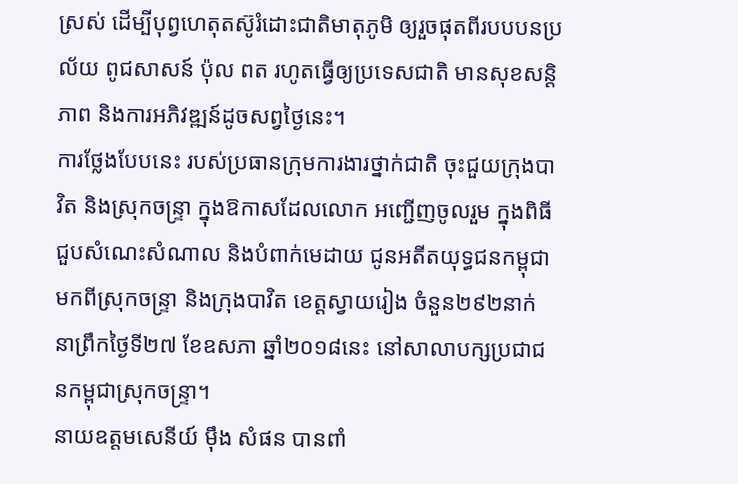ស្រស់ ដើម្បីបុព្វហេតុតស៊ូរំដោះជាតិមាតុភូមិ ឲ្យរួចផុតពីរបបបនប្រល័យ ពូជសាសន៍ ប៉ុល ពត រហូតធ្វើឲ្យប្រទេសជាតិ មានសុខសន្តិភាព និងការអភិវឌ្ឍន៍ដូចសព្វថ្ងៃនេះ។
ការថ្លែងបែបនេះ របស់ប្រធានក្រុមការងារថ្នាក់ជាតិ ចុះជួយក្រុងបាវិត និងស្រុកចន្ទ្រា ក្នុងឱកាសដែលលោក អញ្ជើញចូលរួម ក្នុងពិធីជួបសំណេះសំណាល និងបំពាក់មេដាយ ជូនអតីតយុទ្ធជនកម្ពុជា មកពីស្រុកចន្ទ្រា និងក្រុងបាវិត ខេត្តស្វាយរៀង ចំនួន២៩២នាក់ នាព្រឹកថ្ងៃទី២៧ ខែឧសភា ឆ្នាំ២០១៨នេះ នៅសាលាបក្សប្រជាជនកម្ពុជាស្រុកចន្ទ្រា។
នាយឧត្តមសេនីយ៍ ម៉ឹង សំផន បានពាំ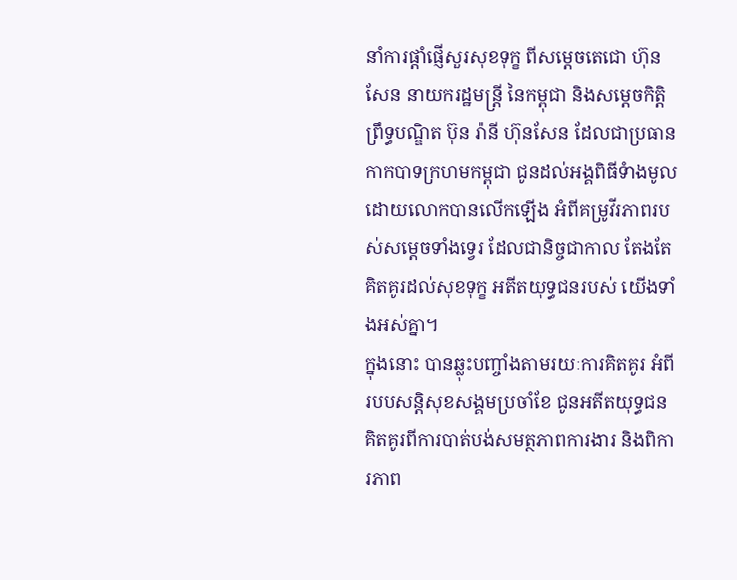នាំការផ្ដាំផ្ញើសួរសុខទុក្ខ ពីសម្ដេចតេជោ ហ៊ុន សែន នាយករដ្ឋមន្រ្ដី នៃកម្ពុជា និងសម្ដេចកិត្ដិព្រឹទ្ធបណ្ឌិត ប៊ុន រ៉ានី ហ៊ុនសែន ដែលជាប្រធាន កាកបាទក្រហមកម្ពុជា ជូនដល់អង្គពិធីទំាងមូល ដោយលោកបានលើកឡើង អំពីគម្រូវីរភាពរបស់សម្តេចទាំងទ្វេរ ដែលជានិច្ចជាកាល តែងតែគិតគូរដល់សុខទុក្ខ អតីតយុទ្ធជនរបស់ យើងទាំងអស់គ្នា។
ក្នុងនោះ បានឆ្លុះបញ្ចាំងតាមរយៈការគិតគូរ អំពីរបបសន្ដិសុខសង្គមប្រចាំខែ ជូនអតីតយុទ្ធជន គិតគូរពីការបាត់បង់សមត្ថភាពការងារ និងពិការភាព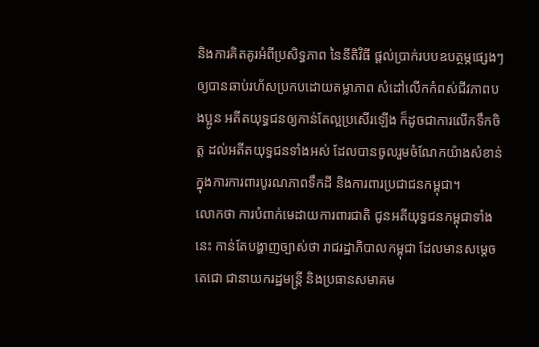និងការគិតគូរអំពីប្រសិទ្ធភាព នៃនីតិវិធី ផ្ដល់ប្រាក់របបឧបត្ថម្ភផ្សេងៗ ឲ្យបានឆាប់រហ័សប្រកបដោយតម្លាភាព សំដៅលើកកំពស់ជីវភាពបងប្អូន អតីតយុទ្ធជនឲ្យកាន់តែល្អប្រសើរឡើង ក៏ដូចជាការលើកទឹកចិត្ត ដល់អតីតយុទ្ធជនទាំងអស់ ដែលបានចូលរួមចំណែកយ៉ាងសំខាន់ ក្នុងការការពារបូរណភាពទឹកដី និងការពារប្រជាជនកម្ពុជា។
លោកថា ការបំពាក់មេដាយការពារជាតិ ជូនអតីយុទ្ធជនកម្ពុជាទាំងនេះ កាន់តែបង្ហាញច្បាស់ថា រាជរដ្ឋាភិបាលកម្ពុជា ដែលមានសម្ដេចតេជោ ជានាយករដ្ឋមន្រ្ដី និងប្រធានសមាគម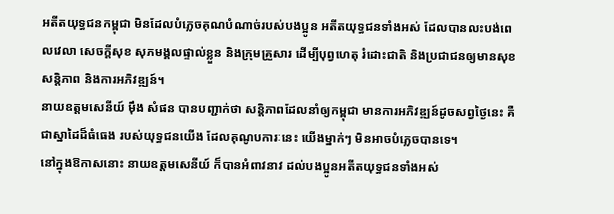អតីតយុទ្ធជនកម្ពុជា មិនដែលបំភ្លេចគុណបំណាច់របស់បងប្អូន អតីតយុទ្ធជនទាំងអស់ ដែលបានលះបង់ពេលវេលា សេចក្ដីសុខ សុភមង្គលផ្ទាល់ខ្លួន និងក្រុមគ្រួសារ ដើម្បីបុព្វហេតុ រំដោះជាតិ និងប្រជាជនឲ្យមានសុខសន្ដិភាព និងការអភិវឌ្ឍន៍។
នាយឧត្តមសេនីយ៍ ម៉ឹង សំផន បានបញ្ជាក់ថា សន្ដិភាពដែលនាំឲ្យកម្ពុជា មានការអភិវឌ្ឍន៍ដូចសព្វថ្ងៃនេះ គឺជាស្នាដៃដ៏ធំធេង របស់យុទ្ធជនយើង ដែលគុណូបការៈនេះ យើងម្នាក់ៗ មិនអាចបំភ្លេចបានទេ។
នៅក្នុងឱកាសនោះ នាយឧត្តមសេនីយ៍ ក៏បានអំពាវនាវ ដល់បងប្អូនអតីតយុទ្ធជនទាំងអស់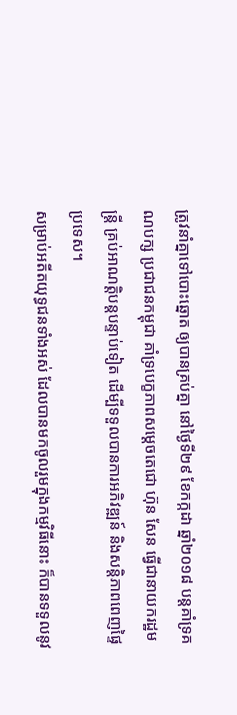ត្រូវនាំគ្នាទៅបោះឆ្នោត ឲ្យបានគ្រប់គ្នា នៅថ្ងៃទី២៩ ខែកក្កដា ឆ្នាំ២០១៨ បន្តគាំទ្រគណបក្ស ប្រជាជនកម្ពុជា គាំទ្របេក្ខភាពសម្តេចតេជោ ហ៊ុន សែន ធ្វើជានាយករដ្ឋមន្ត្រី គ្រប់អាណត្តិបន្តបន្ទាប់ទៀត ដើម្បីទទួលបានការអភិវឌ្ឍន៍ និងសន្តិភាពពេញផ្ទៃប្រទេស។
សម្រាប់អតីតយុទ្ធជនទាំងអស់ ដែលបានមកចូលរួមក្នុងកម្មវិធីនោះ ក៏បានទទួលនូវ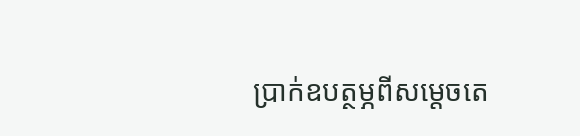ប្រាក់ឧបត្ថម្ភពីសម្តេចតេ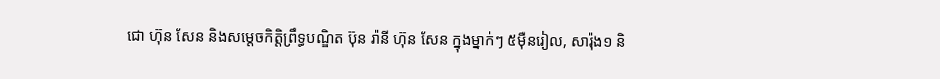ជោ ហ៊ុន សែន និងសម្តេចកិត្តិព្រឹទ្ធបណ្ឌិត ប៊ុន រ៉ានី ហ៊ុន សែន ក្នុងម្នាក់ៗ ៥ម៉ឺនរៀល, សារ៉ុង១ និ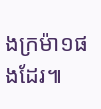ងក្រម៉ា១ផងដែរ៕